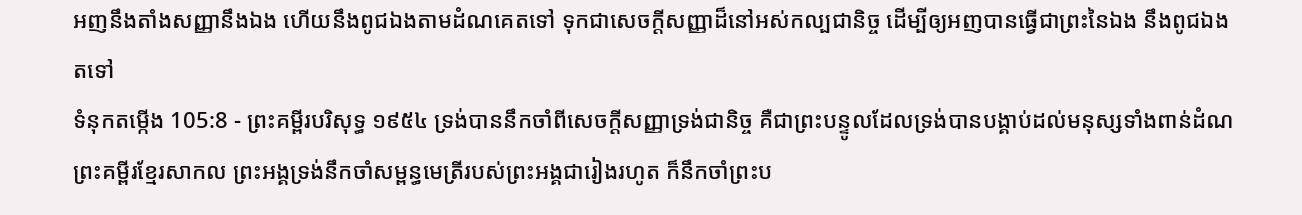អញនឹងតាំងសញ្ញានឹងឯង ហើយនឹងពូជឯងតាមដំណគេតទៅ ទុកជាសេចក្ដីសញ្ញាដ៏នៅអស់កល្បជានិច្ច ដើម្បីឲ្យអញបានធ្វើជាព្រះនៃឯង នឹងពូជឯងតទៅ
ទំនុកតម្កើង 105:8 - ព្រះគម្ពីរបរិសុទ្ធ ១៩៥៤ ទ្រង់បាននឹកចាំពីសេចក្ដីសញ្ញាទ្រង់ជានិច្ច គឺជាព្រះបន្ទូលដែលទ្រង់បានបង្គាប់ដល់មនុស្សទាំងពាន់ដំណ ព្រះគម្ពីរខ្មែរសាកល ព្រះអង្គទ្រង់នឹកចាំសម្ពន្ធមេត្រីរបស់ព្រះអង្គជារៀងរហូត ក៏នឹកចាំព្រះប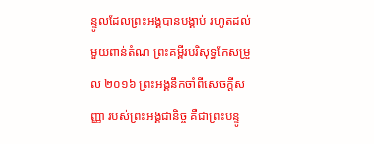ន្ទូលដែលព្រះអង្គបានបង្គាប់ រហូតដល់មួយពាន់តំណ ព្រះគម្ពីរបរិសុទ្ធកែសម្រួល ២០១៦ ព្រះអង្គនឹកចាំពីសេចក្ដីសញ្ញា របស់ព្រះអង្គជានិច្ច គឺជាព្រះបន្ទូ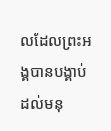លដែលព្រះអង្គបានបង្គាប់ ដល់មនុ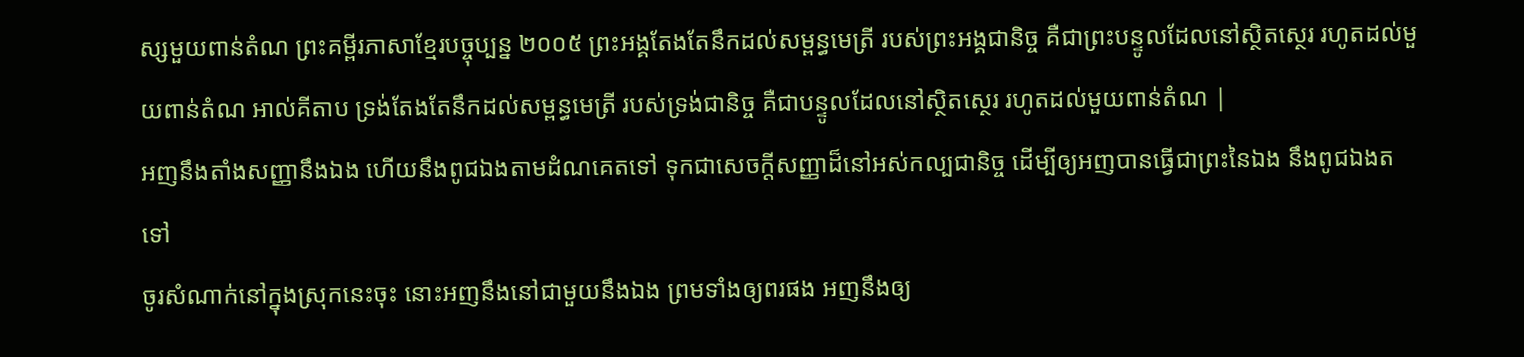ស្សមួយពាន់តំណ ព្រះគម្ពីរភាសាខ្មែរបច្ចុប្បន្ន ២០០៥ ព្រះអង្គតែងតែនឹកដល់សម្ពន្ធមេត្រី របស់ព្រះអង្គជានិច្ច គឺជាព្រះបន្ទូលដែលនៅស្ថិតស្ថេរ រហូតដល់មួយពាន់តំណ អាល់គីតាប ទ្រង់តែងតែនឹកដល់សម្ពន្ធមេត្រី របស់ទ្រង់ជានិច្ច គឺជាបន្ទូលដែលនៅស្ថិតស្ថេរ រហូតដល់មួយពាន់តំណ |
អញនឹងតាំងសញ្ញានឹងឯង ហើយនឹងពូជឯងតាមដំណគេតទៅ ទុកជាសេចក្ដីសញ្ញាដ៏នៅអស់កល្បជានិច្ច ដើម្បីឲ្យអញបានធ្វើជាព្រះនៃឯង នឹងពូជឯងតទៅ
ចូរសំណាក់នៅក្នុងស្រុកនេះចុះ នោះអញនឹងនៅជាមួយនឹងឯង ព្រមទាំងឲ្យពរផង អញនឹងឲ្យ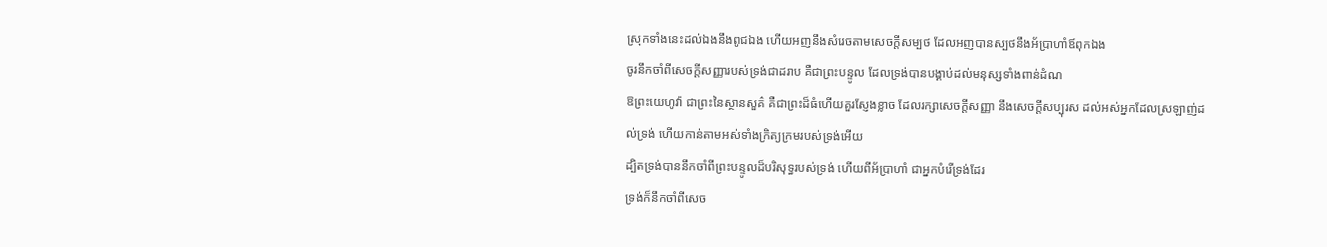ស្រុកទាំងនេះដល់ឯងនឹងពូជឯង ហើយអញនឹងសំរេចតាមសេចក្ដីសម្បថ ដែលអញបានស្បថនឹងអ័ប្រាហាំឪពុកឯង
ចូរនឹកចាំពីសេចក្ដីសញ្ញារបស់ទ្រង់ជាដរាប គឺជាព្រះបន្ទូល ដែលទ្រង់បានបង្គាប់ដល់មនុស្សទាំងពាន់ដំណ
ឱព្រះយេហូវ៉ា ជាព្រះនៃស្ថានសួគ៌ គឺជាព្រះដ៏ធំហើយគួរស្ញែងខ្លាច ដែលរក្សាសេចក្ដីសញ្ញា នឹងសេចក្ដីសប្បុរស ដល់អស់អ្នកដែលស្រឡាញ់ដល់ទ្រង់ ហើយកាន់តាមអស់ទាំងក្រិត្យក្រមរបស់ទ្រង់អើយ
ដ្បិតទ្រង់បាននឹកចាំពីព្រះបន្ទូលដ៏បរិសុទ្ធរបស់ទ្រង់ ហើយពីអ័ប្រាហាំ ជាអ្នកបំរើទ្រង់ដែរ
ទ្រង់ក៏នឹកចាំពីសេច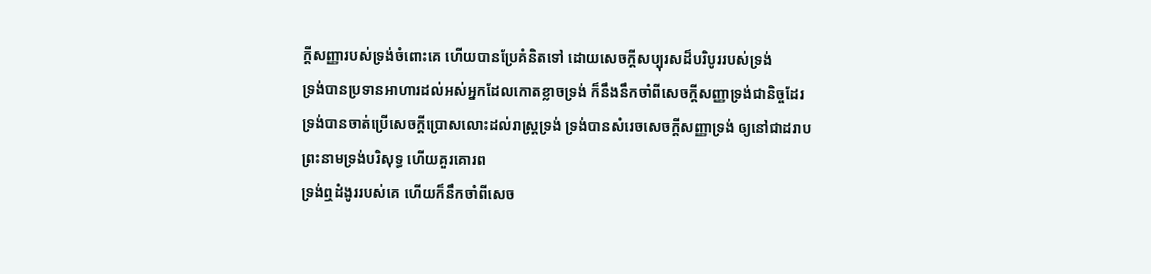ក្ដីសញ្ញារបស់ទ្រង់ចំពោះគេ ហើយបានប្រែគំនិតទៅ ដោយសេចក្ដីសប្បុរសដ៏បរិបូររបស់ទ្រង់
ទ្រង់បានប្រទានអាហារដល់អស់អ្នកដែលកោតខ្លាចទ្រង់ ក៏នឹងនឹកចាំពីសេចក្ដីសញ្ញាទ្រង់ជានិច្ចដែរ
ទ្រង់បានចាត់ប្រើសេចក្ដីប្រោសលោះដល់រាស្ត្រទ្រង់ ទ្រង់បានសំរេចសេចក្ដីសញ្ញាទ្រង់ ឲ្យនៅជាដរាប ព្រះនាមទ្រង់បរិសុទ្ធ ហើយគួរគោរព
ទ្រង់ឮដំងូររបស់គេ ហើយក៏នឹកចាំពីសេច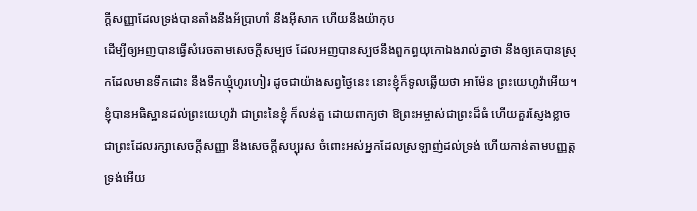ក្ដីសញ្ញាដែលទ្រង់បានតាំងនឹងអ័ប្រាហាំ នឹងអ៊ីសាក ហើយនឹងយ៉ាកុប
ដើម្បីឲ្យអញបានធ្វើសំរេចតាមសេចក្ដីសម្បថ ដែលអញបានស្បថនឹងពួកព្ធយុកោឯងរាល់គ្នាថា នឹងឲ្យគេបានស្រុកដែលមានទឹកដោះ នឹងទឹកឃ្មុំហូរហៀរ ដូចជាយ៉ាងសព្វថ្ងៃនេះ នោះខ្ញុំក៏ទូលឆ្លើយថា អាម៉ែន ព្រះយេហូវ៉ាអើយ។
ខ្ញុំបានអធិស្ឋានដល់ព្រះយេហូវ៉ា ជាព្រះនៃខ្ញុំ ក៏លន់តួ ដោយពាក្យថា ឱព្រះអម្ចាស់ជាព្រះដ៏ធំ ហើយគួរស្ញែងខ្លាច ជាព្រះដែលរក្សាសេចក្ដីសញ្ញា នឹងសេចក្ដីសប្បុរស ចំពោះអស់អ្នកដែលស្រឡាញ់ដល់ទ្រង់ ហើយកាន់តាមបញ្ញត្តទ្រង់អើយ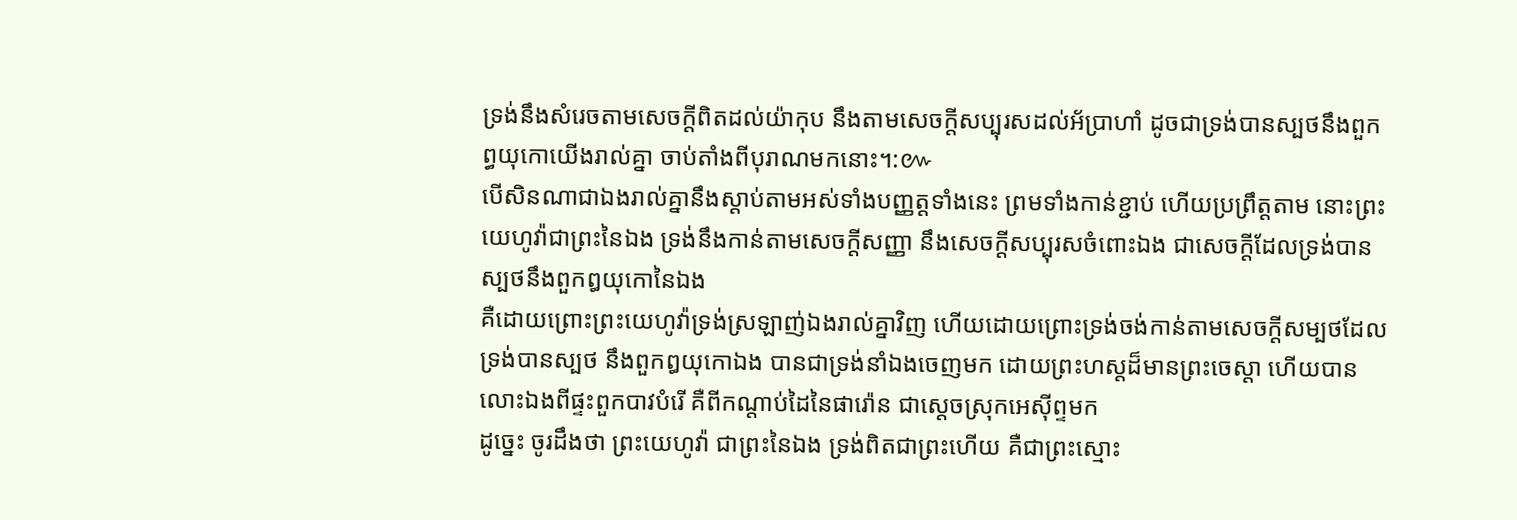ទ្រង់នឹងសំរេចតាមសេចក្ដីពិតដល់យ៉ាកុប នឹងតាមសេចក្ដីសប្បុរសដល់អ័ប្រាហាំ ដូចជាទ្រង់បានស្បថនឹងពួកព្ធយុកោយើងរាល់គ្នា ចាប់តាំងពីបុរាណមកនោះ។:៚
បើសិនណាជាឯងរាល់គ្នានឹងស្តាប់តាមអស់ទាំងបញ្ញត្តទាំងនេះ ព្រមទាំងកាន់ខ្ជាប់ ហើយប្រព្រឹត្តតាម នោះព្រះយេហូវ៉ាជាព្រះនៃឯង ទ្រង់នឹងកាន់តាមសេចក្ដីសញ្ញា នឹងសេចក្ដីសប្បុរសចំពោះឯង ជាសេចក្ដីដែលទ្រង់បានស្បថនឹងពួកឰយុកោនៃឯង
គឺដោយព្រោះព្រះយេហូវ៉ាទ្រង់ស្រឡាញ់ឯងរាល់គ្នាវិញ ហើយដោយព្រោះទ្រង់ចង់កាន់តាមសេចក្ដីសម្បថដែលទ្រង់បានស្បថ នឹងពួកឰយុកោឯង បានជាទ្រង់នាំឯងចេញមក ដោយព្រះហស្តដ៏មានព្រះចេស្តា ហើយបានលោះឯងពីផ្ទះពួកបាវបំរើ គឺពីកណ្តាប់ដៃនៃផារ៉ោន ជាស្តេចស្រុកអេស៊ីព្ទមក
ដូច្នេះ ចូរដឹងថា ព្រះយេហូវ៉ា ជាព្រះនៃឯង ទ្រង់ពិតជាព្រះហើយ គឺជាព្រះស្មោះ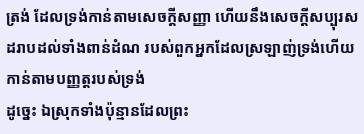ត្រង់ ដែលទ្រង់កាន់តាមសេចក្ដីសញ្ញា ហើយនឹងសេចក្ដីសប្បុរសដរាបដល់ទាំងពាន់ដំណ របស់ពួកអ្នកដែលស្រឡាញ់ទ្រង់ហើយកាន់តាមបញ្ញត្តរបស់ទ្រង់
ដូច្នេះ ឯស្រុកទាំងប៉ុន្មានដែលព្រះ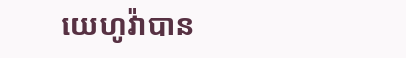យេហូវ៉ាបាន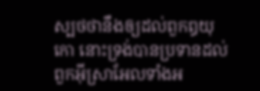ស្បថថានឹងឲ្យដល់ពួកឰយុកោ នោះទ្រង់បានប្រទានដល់ពួកអ៊ីស្រាអែលទាំងអ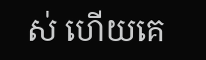ស់ ហើយគេ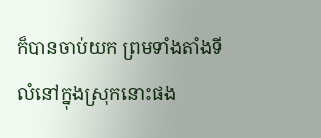ក៏បានចាប់យក ព្រមទាំងតាំងទីលំនៅក្នុងស្រុកនោះផង